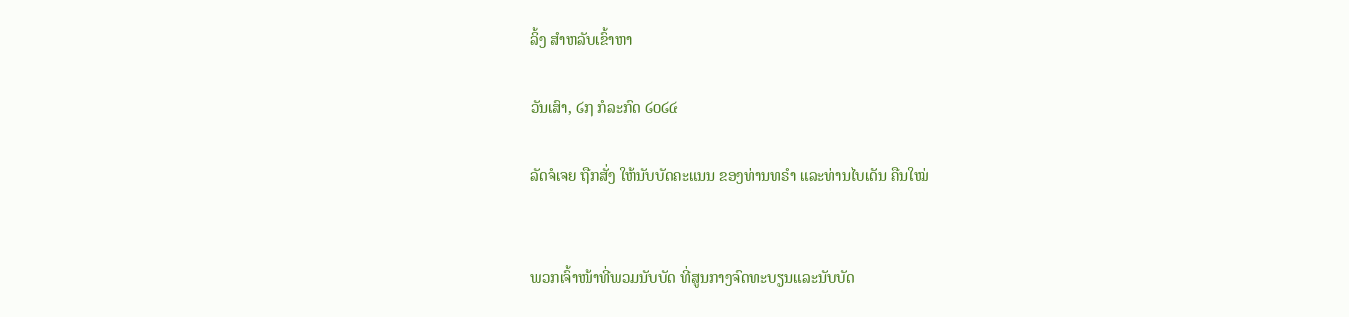ລິ້ງ ສຳຫລັບເຂົ້າຫາ

ວັນເສົາ, ໒໗ ກໍລະກົດ ໒໐໒໔

ລັດຈໍເຈຍ ຖືກສັ່ງ ໃຫ້ນັບບັດຄະແນນ ຂອງທ່ານທຣຳ ແລະທ່ານໄບເດັນ ຄືນໃໝ່


ພວກເຈົ້າໜ້າທີ່ພວມນັບບັດ ທີ່ສູນກາງຈົດທະບຽນແລະນັບບັດ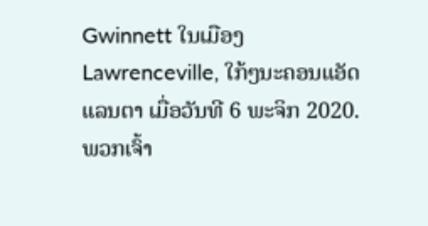Gwinnett ໃນເມືອງ Lawrenceville, ໃກ້ໆນະຄອນແອັດແລນຕາ ເມື່ອວັນທີ 6 ພະຈິກ 2020.
ພວກເຈົ້າ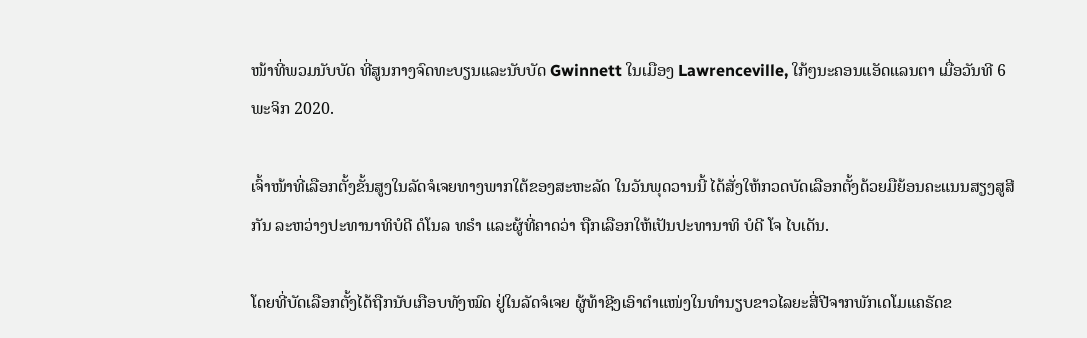ໜ້າທີ່ພວມນັບບັດ ທີ່ສູນກາງຈົດທະບຽນແລະນັບບັດ Gwinnett ໃນເມືອງ Lawrenceville, ໃກ້ໆນະຄອນແອັດແລນຕາ ເມື່ອວັນທີ 6 ພະຈິກ 2020.

ເຈົ້າໜ້າທີ່ເລືອກຕັ້ງຂັ້ນສູງໃນລັດຈໍເຈຍທາງພາກໃຕ້ຂອງສະຫະລັດ ໃນວັນພຸດວານນີ້ ໄດ້ສັ່ງໃຫ້ກວດບັດເລືອກຕັ້ງດ້ວຍມືຍ້ອນຄະແນນສຽງສູສີກັນ ລະຫວ່າງປະທານາທິບໍດີ ດໍໂນລ ທຣຳ ແລະຜູ້ທີ່ຄາດວ່າ ຖືກເລືອກໃຫ້ເປັນປະທານາທິ ບໍດີ ໂຈ ໄບເດັນ.

ໂດຍທີ່ບັດເລືອກຕັ້ງໄດ້ຖືກນັບເກືອບທັງໝົດ ຢູ່ໃນລັດຈໍເຈຍ ຜູ້ທ້າຊີງເອົາຕຳແໜ່ງໃນທຳນຽບຂາວໄລຍະສີ່ປີຈາກພັກເດໂມແຄຣັດຂ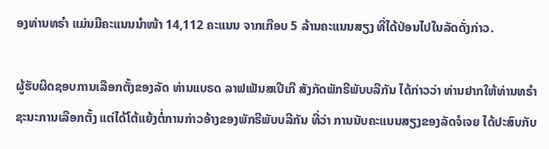ອງທ່ານທຣຳ ແມ່ນມີຄະແນນນຳໜ້າ 14,112 ຄະແນນ ຈາກເກືອບ 5 ລ້ານຄະແນນສຽງ ທີ່ໄດ້ປ່ອນໄປໃນລັດດັ່ງກ່າວ.

ຜູ້ຮັບຜິດຊອບການເລືອກຕັ້ງຂອງລັດ ທ່ານແບຣດ ລາຟເຟັນສເປີເກີ ສັງກັດພັກຣີພັບບລີກັນ ໄດ້ກ່າວວ່າ ທ່ານຢາກໃຫ້ທ່ານທຣຳ ຊະນະການເລືອກຕັ້ງ ແຕ່ໄດ້ໂຕ້ແຍ້ງຕໍ່ການກ່າວອ້າງຂອງພັກຣີພັບບລີກັນ ທີ່ວ່າ ການນັບຄະແນນສຽງຂອງລັດຈໍເຈຍ ໄດ້ປະສົບກັບ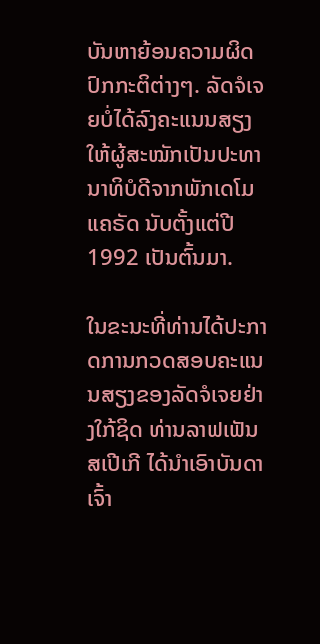ບັນຫາຍ້ອນຄວາມຜິດປົກກະຕິຕ່າງໆ. ລັດຈໍເຈຍບໍ່ໄດ້ລົງຄະແນນສຽງໃຫ້ຜູ້ສະໝັກເປັນປະທານາທິບໍດີຈາກພັກເດໂມແຄຣັດ ນັບຕັ້ງແຕ່ປີ 1992 ເປັນຕົ້ນມາ.

ໃນຂະນະທີ່ທ່ານໄດ້ປະກາດການກວດສອບຄະແນນສຽງຂອງລັດຈໍເຈຍຢ່າງໃກ້ຊິດ ທ່ານລາຟເຟັນສເປີເກີ ໄດ້ນຳເອົາບັນດາເຈົ້າ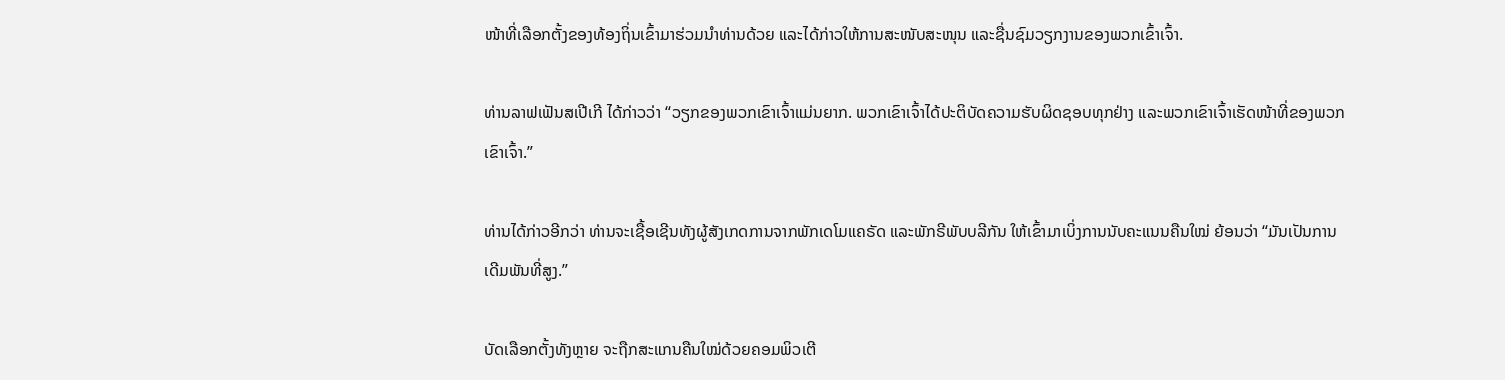ໜ້າທີ່ເລືອກຕັ້ງຂອງທ້ອງຖິ່ນເຂົ້າມາຮ່ວມນຳທ່ານດ້ວຍ ແລະໄດ້ກ່າວໃຫ້ການສະໜັບສະໜຸນ ແລະຊື່ນຊົມວຽກງານຂອງພວກເຂົ້າເຈົ້າ.

ທ່ານລາຟເຟັນສເປີເກີ ໄດ້ກ່າວວ່າ “ວຽກຂອງພວກເຂົາເຈົ້າແມ່ນຍາກ. ພວກເຂົາເຈົ້າໄດ້ປະຕິບັດຄວາມຮັບຜິດຊອບທຸກຢ່າງ ແລະພວກເຂົາເຈົ້າເຮັດໜ້າທີ່ຂອງພວກເຂົາເຈົ້າ.”

ທ່ານໄດ້ກ່າວອີກວ່າ ທ່ານຈະເຊື້ອເຊີນທັງຜູ້ສັງເກດການຈາກພັກເດໂມແຄຣັດ ແລະພັກຣີພັບບລີກັນ ໃຫ້ເຂົ້າມາເບິ່ງການນັບຄະແນນຄືນໃໝ່ ຍ້ອນວ່າ “ມັນເປັນການເດີມພັນທີ່ສູງ.”

ບັດເລືອກຕັ້ງທັງຫຼາຍ ຈະຖືກສະແກນຄືນໃໝ່ດ້ວຍຄອມພິວເຕີ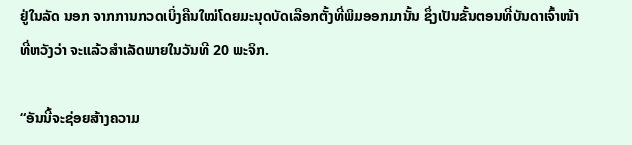ຢູ່ໃນລັດ ນອກ ຈາກການກວດເບິ່ງຄືນໃໝ່ໂດຍມະນຸດບັດເລືອກຕັ້ງທີ່ພິມອອກມານັ້ນ ຊຶ່ງເປັນຂັ້ນຕອນທີ່ບັນດາເຈົ້າໜ້າທີ່ຫວັງວ່າ ຈະແລ້ວສຳເລັດພາຍໃນວັນທີ 20 ພະຈິກ.

“ອັນນີ້ຈະຊ່ອຍສ້າງຄວາມ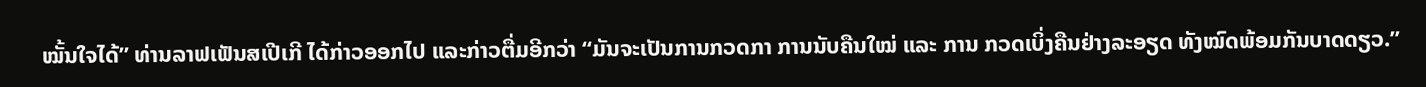ໝັ້ນໃຈໄດ້” ທ່ານລາຟເຟັນສເປີເກີ ໄດ້ກ່າວອອກໄປ ແລະກ່າວຕື່ມອີກວ່າ “ມັນຈະເປັນການກວດກາ ການນັບຄືນໃໝ່ ແລະ ການ ກວດເບິ່ງຄືນຢ່າງລະອຽດ ທັງໝົດພ້ອມກັນບາດດຽວ.”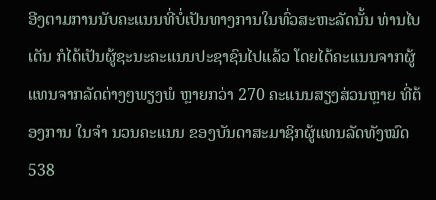ອີງຕາມການນັບຄະແນນທີ່ບໍ່ເປັນທາງການໃນທົ່ວສະຫະລັດນັ້ນ ທ່ານໄບເດັນ ກໍໄດ້ເປັນຜູ້ຊະນະຄະແນນປະຊາຊົນໄປແລ້ວ ໂດຍໄດ້ຄະແນນຈາກຜູ້ແທນຈາກລັດຕ່າງໆພຽງພໍ ຫຼາຍກວ່າ 270 ຄະແນນສຽງສ່ວນຫຼາຍ ທີ່ຕ້ອງການ ໃນຈຳ ນວນຄະແນນ ຂອງບັນດາສະມາຊິກຜູ້ແທນລັດທັງໝົດ 538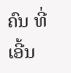ຄົນ ທີ່ເອີ້ນ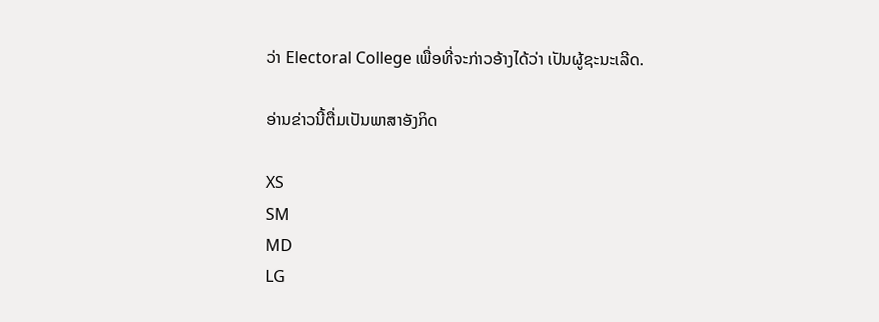ວ່າ Electoral College ເພື່ອທີ່ຈະກ່າວອ້າງໄດ້ວ່າ ເປັນຜູ້ຊະນະເລີດ.

ອ່ານຂ່າວນີ້ຕື່ມເປັນພາສາອັງກິດ

XS
SM
MD
LG